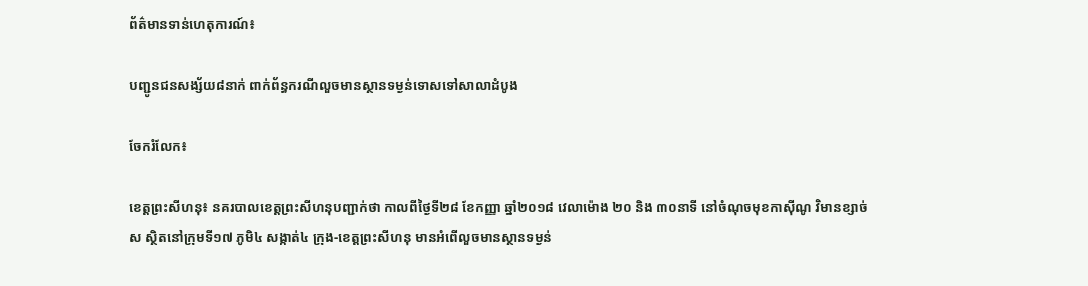ព័ត៌មានទាន់ហេតុការណ៍៖

បញ្ជូនជនសង្ស័យ៨នាក់ ពាក់ព័ន្ធករណីលួចមានស្ថានទម្ងន់ទោសទៅសាលាដំបូង

ចែករំលែក៖

ខេត្តព្រះសីហនុ៖ នគរបាលខេត្តព្រះសីហនុបញ្ជាក់ថា កាលពីថ្ងៃទី២៨ ខែកញ្ញា ឆ្នាំ២០១៨ វេលាម៉ោង ២០ និង ៣០នាទី នៅចំណុចមុខកាស៊ីណូ វិមានខ្សាច់ស ស្ថិតនៅក្រុមទី១៧ ភូមិ៤ សង្កាត់៤ ក្រុង-ខេត្តព្រះសីហនុ មានអំពើលួចមានស្ថានទម្ងន់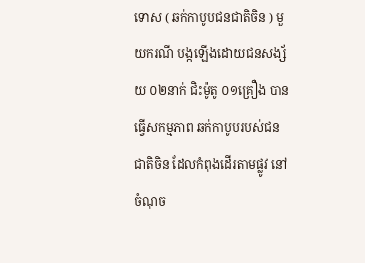ទោស ( ឆក់កាបូបជនជាតិចិន ) មួយករណី បង្កឡើងដោយជនសង្ស័យ ០២នាក់ ជិះម៉ូតូ ០១គ្រឿង បានធ្វើសកម្មភាព ឆក់កាបូបរបស់ជនជាតិចិន ដែលកំពុងដើរតាមផ្លូវ នៅចំណុច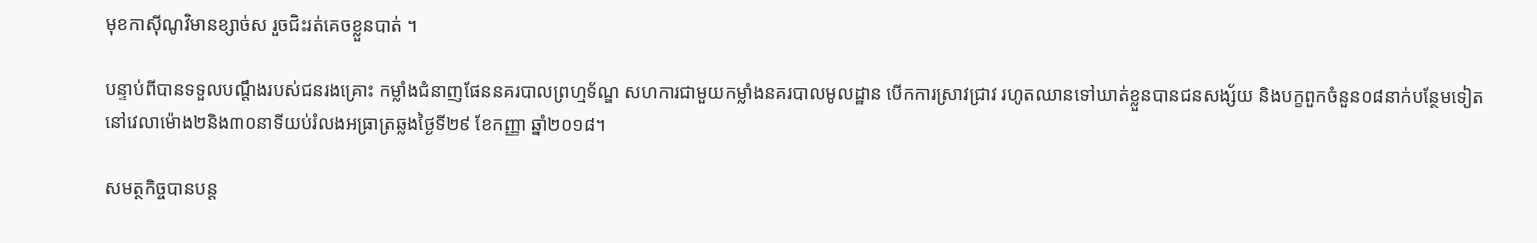មុខកាស៊ីណូវិមានខ្សាច់ស រួចជិះរត់គេចខ្លួនបាត់ ។

បន្ទាប់ពីបានទទួលបណ្តឹងរបស់ជនរងគ្រោះ កម្លាំងជំនាញផែននគរបាលព្រហ្មទ័ណ្ឌ សហការជាមួយកម្លាំងនគរបាលមូលដ្ឋាន បើកការស្រាវជ្រាវ រហូតឈានទៅឃាត់ខ្លួនបានជនសង្ស័យ និងបក្ខពួកចំនួន០៨នាក់បន្ថែមទៀត នៅវេលាម៉ោង២និង៣០នាទីយប់រំលងអធ្រាត្រឆ្លងថ្ងៃទី២៩ ខែកញ្ញា ឆ្នាំ២០១៨។

សមត្ថកិច្ចបានបន្ត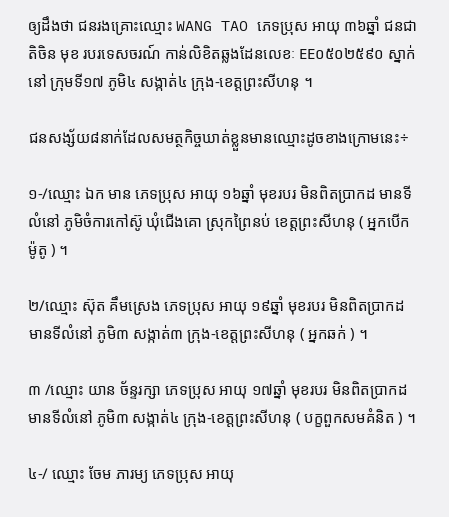ឲ្យដឹងថា ជនរងគ្រោះឈ្មោះ WANG TAO ភេទប្រុស អាយុ ៣៦ឆ្នាំ ជនជាតិចិន មុខ របរទេសចរណ៍ កាន់លិខិតឆ្លងដែនលេខៈ EE០៥០២៥៩០ ស្នាក់នៅ ក្រុមទី១៧ ភូមិ៤ សង្កាត់៤ ក្រុង-ខេត្តព្រះសីហនុ ។

ជនសង្ស័យ៨នាក់ដែលសមត្ថកិច្ចឃាត់ខ្លួនមានឈ្មោះដូចខាងក្រោមនេះ÷

១-/ឈ្មោះ ឯក មាន ភេទប្រុស អាយុ ១៦ឆ្នាំ មុខរបរ មិនពិតប្រាកដ មានទីលំនៅ ភូមិចំការកៅស៊ូ ឃុំជើងគោ ស្រុកព្រៃនប់ ខេត្តព្រះសីហនុ ( អ្នកបើកម៉ូតូ ) ។

២/ឈ្មោះ ស៊ុត គឹមស្រេង ភេទប្រុស អាយុ ១៩ឆ្នាំ មុខរបរ មិនពិតប្រាកដ មានទីលំនៅ ភូមិ៣ សង្កាត់៣ ក្រុង-ខេត្តព្រះសីហនុ ( អ្នកឆក់ ) ។

៣ /ឈ្មោះ យាន ច័ន្ទរក្សា ភេទប្រុស អាយុ ១៧ឆ្នាំ មុខរបរ មិនពិតប្រាកដ មានទីលំនៅ ភូមិ៣ សង្កាត់៤ ក្រុង-ខេត្តព្រះសីហនុ ( បក្ខពួកសមគំនិត ) ។

៤-/ ឈ្មោះ ចែម ភារម្យ ភេទប្រុស អាយុ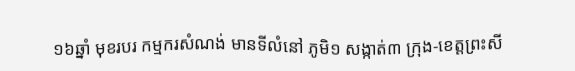១៦ឆ្នាំ មុខរបរ កម្មករសំណង់ មានទីលំនៅ ភូមិ១ សង្កាត់៣ ក្រុង-ខេត្តព្រះសី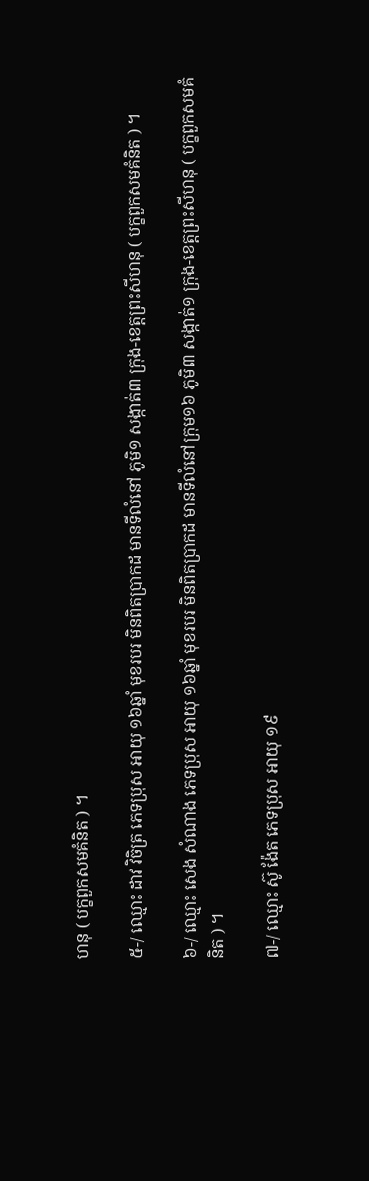ហនុ ( បក្ខពួកសមគំនិត ) ។

៥-/ ឈ្មោះ ដាវ វិចិត្រ ភេទប្រុស អាយុ ១៦ឆ្នាំ មុខរបរ មិនពិតប្រាកដ មានទីលំនៅ ភូមិ១ សង្កាត់៣ ក្រុង-ខេត្តព្រះសីហនុ ( បក្ខពួកសមគំនិត ) ។

៦-/ ឈ្មោះ សេង សំណាង ភេទប្រុស អាយុ ១៦ឆ្នាំ មុខរបរ មិនពិតប្រាកដ មានទីលំនៅក្រុម១៦ ភូមិ៣ សង្កាត់១ ក្រុង-ខេត្តព្រះសីហនុ ( បក្ខពួកសមគំនិត ) ។

៧-/ ឈ្មោះ ស៊ូ ង៉ែត ភេទប្រុស អាយុ ១៩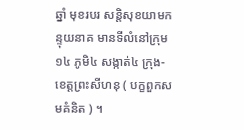ឆ្នាំ មុខរបរ សន្តិសុខយាមកន្ទុយនាគ មានទីលំនៅក្រុម១៤ ភូមិ៤ សង្កាត់៤ ក្រុង-ខេត្តព្រះសីហនុ ( បក្ខពួកសមគំនិត ) ។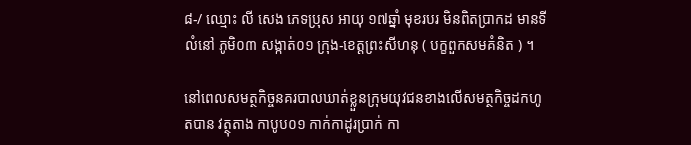៨-/ ឈ្មោះ លី សេង ភេទប្រុស អាយុ ១៧ឆ្នាំ មុខរបរ មិនពិតប្រាកដ មានទីលំនៅ ភូមិ០៣ សង្កាត់០១ ក្រុង-ខេត្តព្រះសីហនុ ( បក្ខពួកសមគំនិត ) ។

នៅពេលសមត្ថកិច្ចនគរបាលឃាត់ខ្លួនក្រុមយុវជនខាងលើសមត្ថកិច្ចដកហូតបាន វត្ថុតាង កាបូប០១ កាក់កាដូរប្រាក់ កា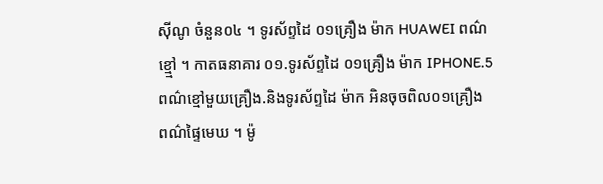ស៊ីណូ ចំនួន០៤ ។ ទូរស័ព្ទដៃ ០១គ្រឿង ម៉ាក HUAWEI ពណ៌ខ្ម្មៅ ។ កាតធនាគារ ០១.ទូរស័ព្ទដៃ ០១គ្រឿង ម៉ាក IPHONE.5 ពណ៌ខ្មៅមួយគ្រឿង.និងទូរស័ព្ទដៃ ម៉ាក អិនចុចពិល០១គ្រឿង ពណ៌ផ្ទៃមេឃ ។ ម៉ូ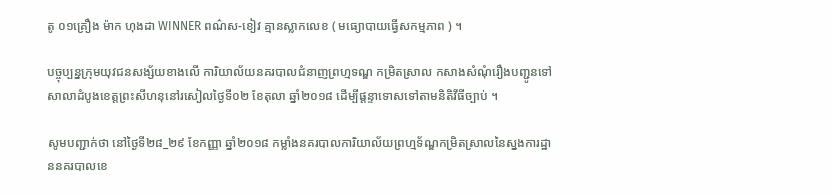តូ ០១គ្រឿង ម៉ាក ហុងដា WINNER ពណ៌ស-ខៀវ គ្មានស្លាកលេខ ( មធ្យោបាយធ្វើសកម្មភាព ) ។

បច្ចុប្បន្នក្រុមយុវជនសង្ស័យខាងលើ ការិយាល័យនគរបាលជំនាញព្រហ្មទណ្ឌ កម្រិតស្រាល កសាងសំណុំរឿងបញ្ជូនទៅសាលាដំបូងខេត្តព្រះសីហនុនៅរសៀលថ្ងៃទី០២ ខែតុលា ឆ្នាំ២០១៨ ដើម្បីផ្តន្ទាទោសទៅតាមនិតិវីធីច្បាប់ ។

សូមបញ្ជាក់ថា នៅថ្ងៃទី២៨_២៩ ខែកញ្ញា ឆ្នាំ២០១៨ កម្លាំងនគរបាលការិយាល័យព្រហ្មទ័ណ្ឌកម្រិតស្រាលនៃស្នងការដ្ឋាននគរបាលខេ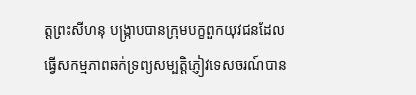ត្តព្រះសីហនុ បង្ក្រាបបានក្រុមបក្ខពួកយុវជនដែលធ្វើសកម្មភាពឆក់ទ្រព្យសម្បត្តិភ្ញៀវទេសចរណ៍បាន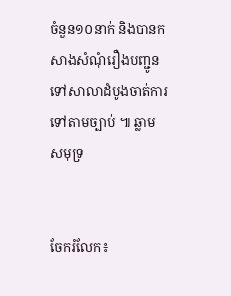ចំនួន១០នាក់ និងបានកសាងសំណុំរឿងបញ្ជូនទៅសាលាដំបូងចាត់ការទៅតាមច្បាប់ ៕ ឆ្លាម សមុទ្រ


ចែករំលែក៖